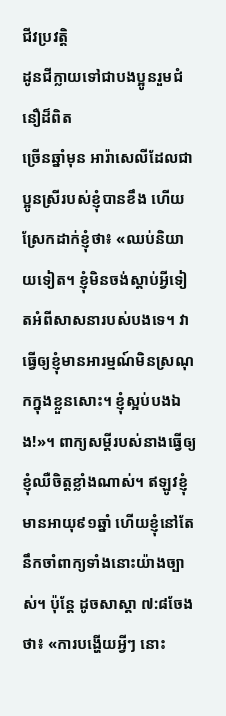ជីវប្រវត្ដិ
ដូនជីក្លាយទៅជាបងប្អូនរួមជំនឿដ៏ពិត
ច្រើនឆ្នាំមុន អារ៉ាសេលីដែលជាប្អូនស្រីរបស់ខ្ញុំបានខឹង ហើយស្រែកដាក់ខ្ញុំថា៖ «ឈប់និយាយទៀត។ ខ្ញុំមិនចង់ស្ដាប់អ្វីទៀតអំពីសាសនារបស់បងទេ។ វាធ្វើឲ្យខ្ញុំមានអារម្មណ៍មិនស្រណុកក្នុងខ្លួនសោះ។ ខ្ញុំស្អប់បងឯង!»។ ពាក្យសម្ដីរបស់នាងធ្វើឲ្យខ្ញុំឈឺចិត្តខ្លាំងណាស់។ ឥឡូវខ្ញុំមានអាយុ៩១ឆ្នាំ ហើយខ្ញុំនៅតែនឹកចាំពាក្យទាំងនោះយ៉ាងច្បាស់។ ប៉ុន្តែ ដូចសាស្ដា ៧:៨ចែងថា៖ «ការបង្ហើយអ្វីៗ នោះ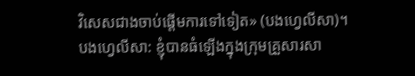វិសេសជាងចាប់ផ្ដើមការទៅទៀត» (បងហ្វេលីសា)។
បងហ្វេលីសា: ខ្ញុំបានធំឡើងក្នុងក្រុមគ្រួសារសា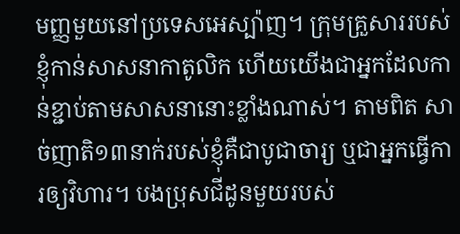មញ្ញមួយនៅប្រទេសអេស្ប៉ាញ។ ក្រុមគ្រួសាររបស់ខ្ញុំកាន់សាសនាកាតូលិក ហើយយើងជាអ្នកដែលកាន់ខ្ជាប់តាមសាសនានោះខ្លាំងណាស់។ តាមពិត សាច់ញាតិ១៣នាក់របស់ខ្ញុំគឺជាបូជាចារ្យ ឬជាអ្នកធ្វើការឲ្យវិហារ។ បងប្រុសជីដូនមួយរបស់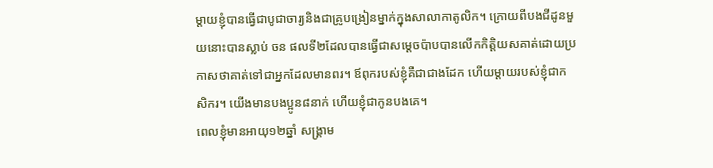ម្ដាយខ្ញុំបានធ្វើជាបូជាចារ្យនិងជាគ្រូបង្រៀនម្នាក់ក្នុងសាលាកាតូលិក។ ក្រោយពីបងជីដូនមួយនោះបានស្លាប់ ចន ផលទី២ដែលបានធ្វើជាសម្ដេចប៉ាបបានលើកកិត្ដិយសគាត់ដោយប្រកាសថាគាត់ទៅជាអ្នកដែលមានពរ។ ឪពុករបស់ខ្ញុំគឺជាជាងដែក ហើយម្ដាយរបស់ខ្ញុំជាកសិករ។ យើងមានបងប្អូន៨នាក់ ហើយខ្ញុំជាកូនបងគេ។
ពេលខ្ញុំមានអាយុ១២ឆ្នាំ សង្គ្រាម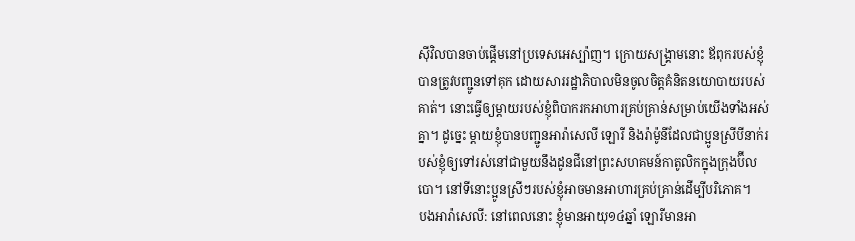ស៊ីវិលបានចាប់ផ្ដើមនៅប្រទេសអេស្ប៉ាញ។ ក្រោយសង្គ្រាមនោះ ឪពុករបស់ខ្ញុំបានត្រូវបញ្ជូនទៅគុក ដោយសាររដ្ឋាភិបាលមិនចូលចិត្តគំនិតនយោបាយរបស់គាត់។ នោះធ្វើឲ្យម្ដាយរបស់ខ្ញុំពិបាករកអាហារគ្រប់គ្រាន់សម្រាប់យើងទាំងអស់គ្នា។ ដូច្នេះ ម្ដាយខ្ញុំបានបញ្ជូនអារ៉ាសេលី ឡោរី និងរ៉ាម៉ូនីដែលជាប្អូនស្រីបីនាក់របស់ខ្ញុំឲ្យទៅរស់នៅជាមួយនឹងដូនជីនៅព្រះសហគមន៍កាតូលិកក្នុងក្រុងប៊ីលបោ។ នៅទីនោះប្អូនស្រីៗរបស់ខ្ញុំអាចមានអាហារគ្រប់គ្រាន់ដើម្បីបរិភោគ។
បងអារ៉ាសេលី: នៅពេលនោះ ខ្ញុំមានអាយុ១៤ឆ្នាំ ឡោរីមានអា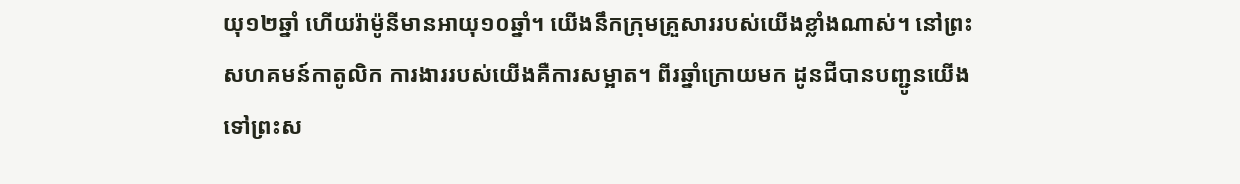យុ១២ឆ្នាំ ហើយរ៉ាម៉ូនីមានអាយុ១០ឆ្នាំ។ យើងនឹកក្រុមគ្រួសាររបស់យើងខ្លាំងណាស់។ នៅព្រះសហគមន៍កាតូលិក ការងាររបស់យើងគឺការសម្អាត។ ពីរឆ្នាំក្រោយមក ដូនជីបានបញ្ជូនយើងទៅព្រះស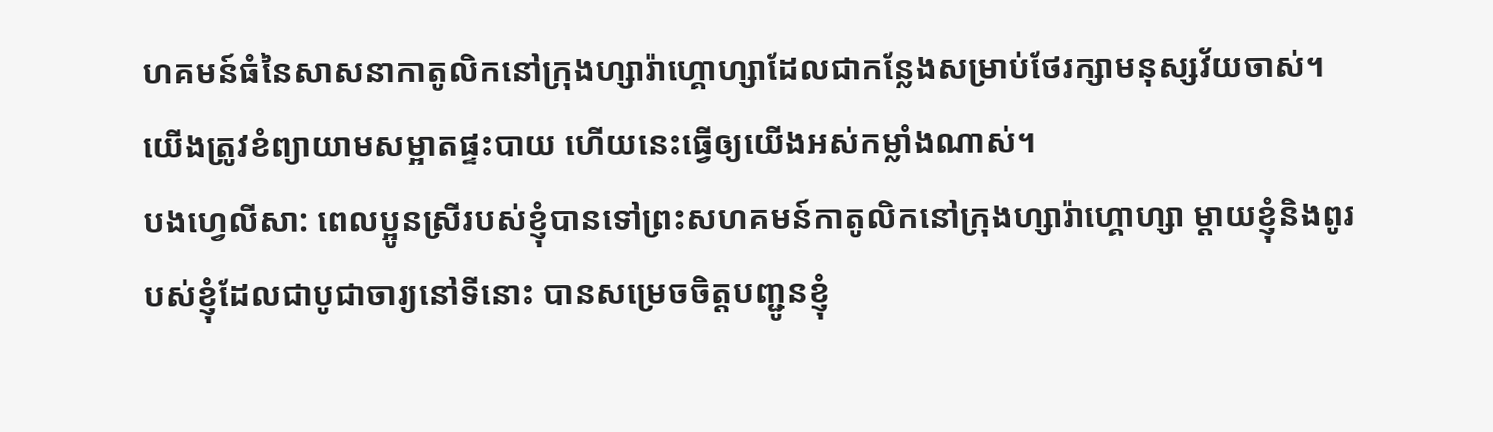ហគមន៍ធំនៃសាសនាកាតូលិកនៅក្រុងហ្សារ៉ាហ្គោហ្សាដែលជាកន្លែងសម្រាប់ថែរក្សាមនុស្សវ័យចាស់។ យើងត្រូវខំព្យាយាមសម្អាតផ្ទះបាយ ហើយនេះធ្វើឲ្យយើងអស់កម្លាំងណាស់។
បងហ្វេលីសា: ពេលប្អូនស្រីរបស់ខ្ញុំបានទៅព្រះសហគមន៍កាតូលិកនៅក្រុងហ្សារ៉ាហ្គោហ្សា ម្ដាយខ្ញុំនិងពូរបស់ខ្ញុំដែលជាបូជាចារ្យនៅទីនោះ បានសម្រេចចិត្តបញ្ជូនខ្ញុំ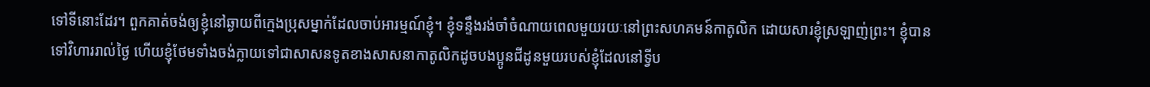ទៅទីនោះដែរ។ ពួកគាត់ចង់ឲ្យខ្ញុំនៅឆ្ងាយពីក្មេងប្រុសម្នាក់ដែលចាប់អារម្មណ៍ខ្ញុំ។ ខ្ញុំទន្ទឹងរង់ចាំចំណាយពេលមួយរយៈនៅព្រះសហគមន៍កាតូលិក ដោយសារខ្ញុំស្រឡាញ់ព្រះ។ ខ្ញុំបានទៅវិហាររាល់ថ្ងៃ ហើយខ្ញុំថែមទាំងចង់ក្លាយទៅជាសាសនទូតខាងសាសនាកាតូលិកដូចបងប្អូនជីដូនមួយរបស់ខ្ញុំដែលនៅទ្វីប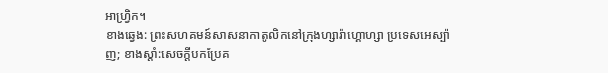អាហ្វ្រិក។
ខាងឆ្វេង: ព្រះសហគមន៍សាសនាកាតូលិកនៅក្រុងហ្សារ៉ាហ្គោហ្សា ប្រទេសអេស្ប៉ាញ; ខាងស្ដាំ:សេចក្ដីបកប្រែគ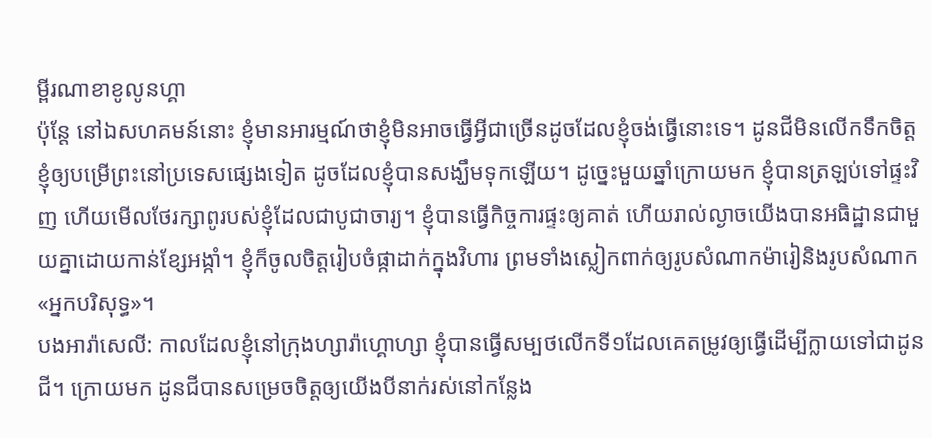ម្ពីរណាខាខូលូនហ្គា
ប៉ុន្តែ នៅឯសហគមន៍នោះ ខ្ញុំមានអារម្មណ៍ថាខ្ញុំមិនអាចធ្វើអ្វីជាច្រើនដូចដែលខ្ញុំចង់ធ្វើនោះទេ។ ដូនជីមិនលើកទឹកចិត្តខ្ញុំឲ្យបម្រើព្រះនៅប្រទេសផ្សេងទៀត ដូចដែលខ្ញុំបានសង្ឃឹមទុកឡើយ។ ដូច្នេះមួយឆ្នាំក្រោយមក ខ្ញុំបានត្រឡប់ទៅផ្ទះវិញ ហើយមើលថែរក្សាពូរបស់ខ្ញុំដែលជាបូជាចារ្យ។ ខ្ញុំបានធ្វើកិច្ចការផ្ទះឲ្យគាត់ ហើយរាល់ល្ងាចយើងបានអធិដ្ឋានជាមួយគ្នាដោយកាន់ខ្សែអង្កាំ។ ខ្ញុំក៏ចូលចិត្តរៀបចំផ្កាដាក់ក្នុងវិហារ ព្រមទាំងស្លៀកពាក់ឲ្យរូបសំណាកម៉ារៀនិងរូបសំណាក«អ្នកបរិសុទ្ធ»។
បងអារ៉ាសេលី: កាលដែលខ្ញុំនៅក្រុងហ្សារ៉ាហ្គោហ្សា ខ្ញុំបានធ្វើសម្បថលើកទី១ដែលគេតម្រូវឲ្យធ្វើដើម្បីក្លាយទៅជាដូនជី។ ក្រោយមក ដូនជីបានសម្រេចចិត្តឲ្យយើងបីនាក់រស់នៅកន្លែង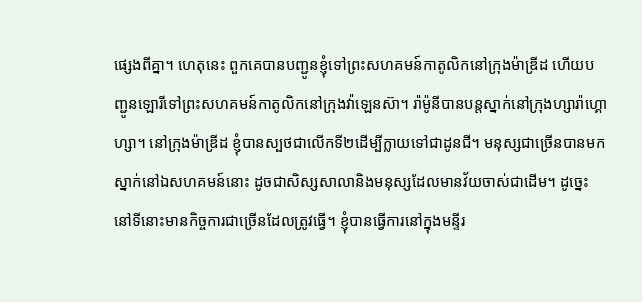ផ្សេងពីគ្នា។ ហេតុនេះ ពួកគេបានបញ្ជូនខ្ញុំទៅព្រះសហគមន៍កាតូលិកនៅក្រុងម៉ាឌ្រីដ ហើយបញ្ជូនឡោរីទៅព្រះសហគមន៍កាតូលិកនៅក្រុងវ៉ាឡេនស៊ា។ រ៉ាម៉ូនីបានបន្តស្នាក់នៅក្រុងហ្សារ៉ាហ្គោហ្សា។ នៅក្រុងម៉ាឌ្រីដ ខ្ញុំបានស្បថជាលើកទី២ដើម្បីក្លាយទៅជាដូនជី។ មនុស្សជាច្រើនបានមកស្នាក់នៅឯសហគមន៍នោះ ដូចជាសិស្សសាលានិងមនុស្សដែលមានវ័យចាស់ជាដើម។ ដូច្នេះ នៅទីនោះមានកិច្ចការជាច្រើនដែលត្រូវធ្វើ។ ខ្ញុំបានធ្វើការនៅក្នុងមន្ទីរ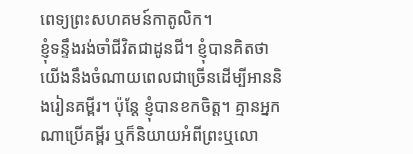ពេទ្យព្រះសហគមន៍កាតូលិក។
ខ្ញុំទន្ទឹងរង់ចាំជីវិតជាដូនជី។ ខ្ញុំបានគិតថាយើងនឹងចំណាយពេលជាច្រើនដើម្បីអាននិងរៀនគម្ពីរ។ ប៉ុន្តែ ខ្ញុំបានខកចិត្ត។ គ្មានអ្នកណាប្រើគម្ពីរ ឬក៏និយាយអំពីព្រះឬលោ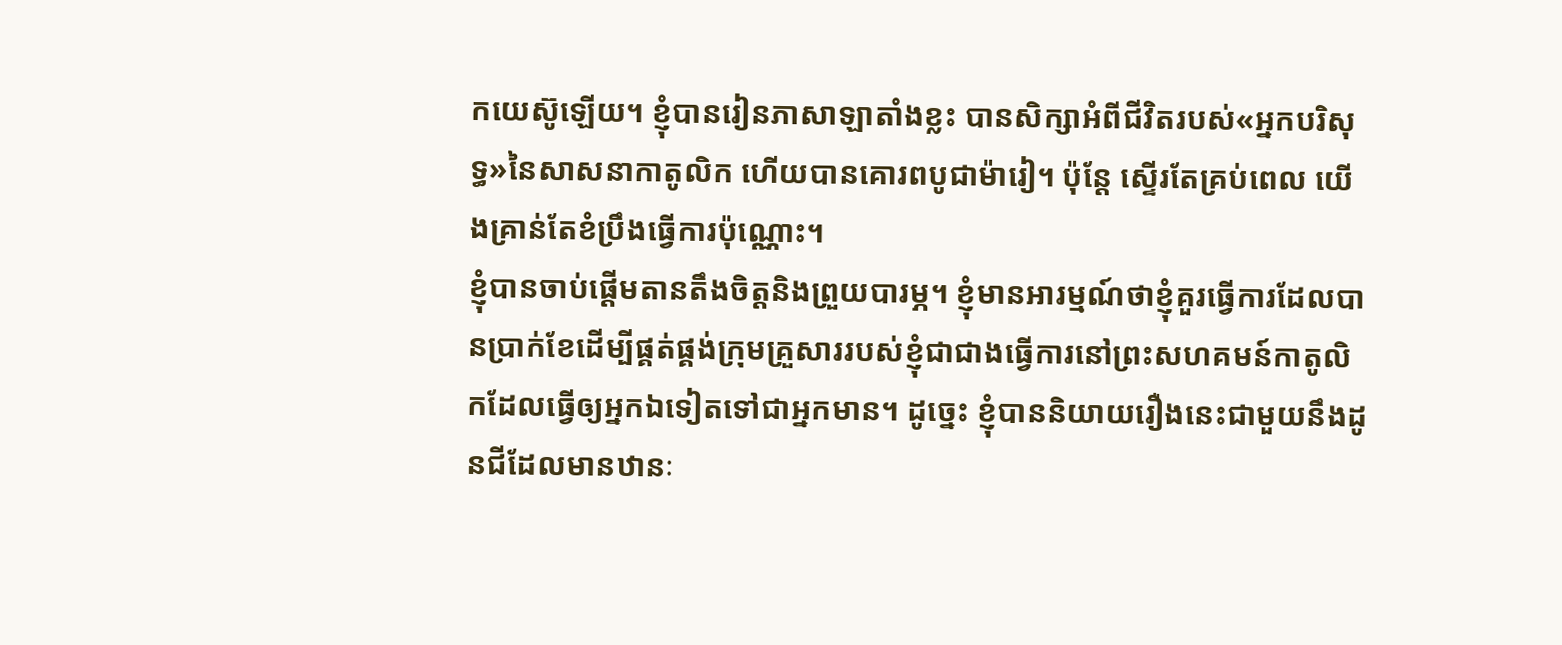កយេស៊ូឡើយ។ ខ្ញុំបានរៀនភាសាឡាតាំងខ្លះ បានសិក្សាអំពីជីវិតរបស់«អ្នកបរិសុទ្ធ»នៃសាសនាកាតូលិក ហើយបានគោរពបូជាម៉ារៀ។ ប៉ុន្តែ ស្ទើរតែគ្រប់ពេល យើងគ្រាន់តែខំប្រឹងធ្វើការប៉ុណ្ណោះ។
ខ្ញុំបានចាប់ផ្ដើមតានតឹងចិត្តនិងព្រួយបារម្ភ។ ខ្ញុំមានអារម្មណ៍ថាខ្ញុំគួរធ្វើការដែលបានប្រាក់ខែដើម្បីផ្គត់ផ្គង់ក្រុមគ្រួសាររបស់ខ្ញុំជាជាងធ្វើការនៅព្រះសហគមន៍កាតូលិកដែលធ្វើឲ្យអ្នកឯទៀតទៅជាអ្នកមាន។ ដូច្នេះ ខ្ញុំបាននិយាយរឿងនេះជាមួយនឹងដូនជីដែលមានឋានៈ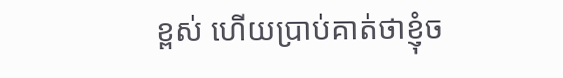ខ្ពស់ ហើយប្រាប់គាត់ថាខ្ញុំច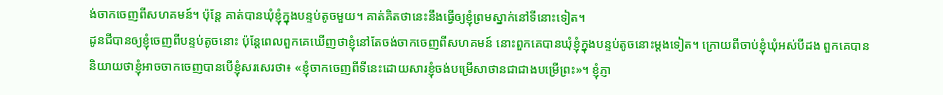ង់ចាកចេញពីសហគមន៍។ ប៉ុន្តែ គាត់បានឃុំខ្ញុំក្នុងបន្ទប់តូចមួយ។ គាត់គិតថានេះនឹងធ្វើឲ្យខ្ញុំព្រមស្នាក់នៅទីនោះទៀត។
ដូនជីបានឲ្យខ្ញុំចេញពីបន្ទប់តូចនោះ ប៉ុន្តែពេលពួកគេឃើញថាខ្ញុំនៅតែចង់ចាកចេញពីសហគមន៍ នោះពួកគេបានឃុំខ្ញុំក្នុងបន្ទប់តូចនោះម្ដងទៀត។ ក្រោយពីចាប់ខ្ញុំឃុំអស់បីដង ពួកគេបាននិយាយថាខ្ញុំអាចចាកចេញបានបើខ្ញុំសរសេរថា៖ «ខ្ញុំចាកចេញពីទីនេះដោយសារខ្ញុំចង់បម្រើសាថានជាជាងបម្រើព្រះ»។ ខ្ញុំភ្ញា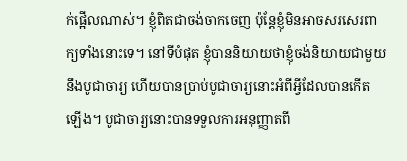ក់ផ្អើលណាស់។ ខ្ញុំពិតជាចង់ចាកចេញ ប៉ុន្តែខ្ញុំមិនអាចសរសេរពាក្យទាំងនោះទេ។ នៅទីបំផុត ខ្ញុំបាននិយាយថាខ្ញុំចង់និយាយជាមួយនឹងបូជាចារ្យ ហើយបានប្រាប់បូជាចារ្យនោះអំពីអ្វីដែលបានកើតឡើង។ បូជាចារ្យនោះបានទទួលការអនុញ្ញាតពី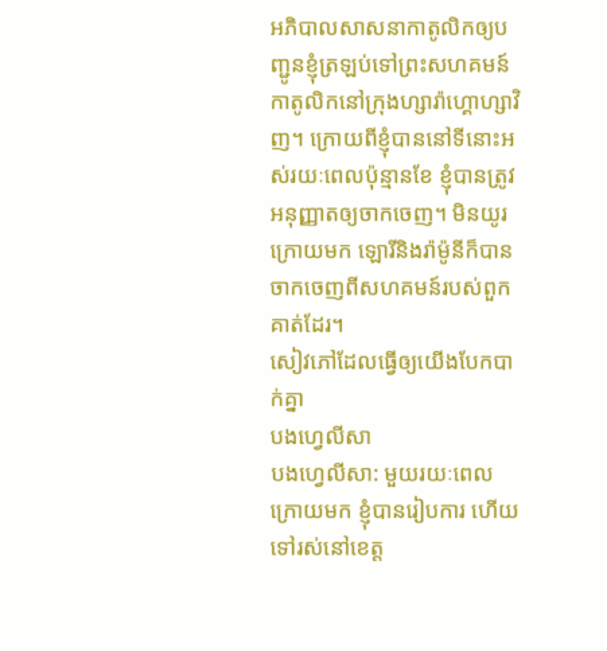អភិបាលសាសនាកាតូលិកឲ្យបញ្ជូនខ្ញុំត្រឡប់ទៅព្រះសហគមន៍កាតូលិកនៅក្រុងហ្សារ៉ាហ្គោហ្សាវិញ។ ក្រោយពីខ្ញុំបាននៅទីនោះអស់រយៈពេលប៉ុន្មានខែ ខ្ញុំបានត្រូវអនុញ្ញាតឲ្យចាកចេញ។ មិនយូរក្រោយមក ឡោរីនិងរ៉ាម៉ូនីក៏បានចាកចេញពីសហគមន៍របស់ពួកគាត់ដែរ។
សៀវភៅដែលធ្វើឲ្យយើងបែកបាក់គ្នា
បងហ្វេលីសា
បងហ្វេលីសា: មួយរយៈពេលក្រោយមក ខ្ញុំបានរៀបការ ហើយទៅរស់នៅខេត្ត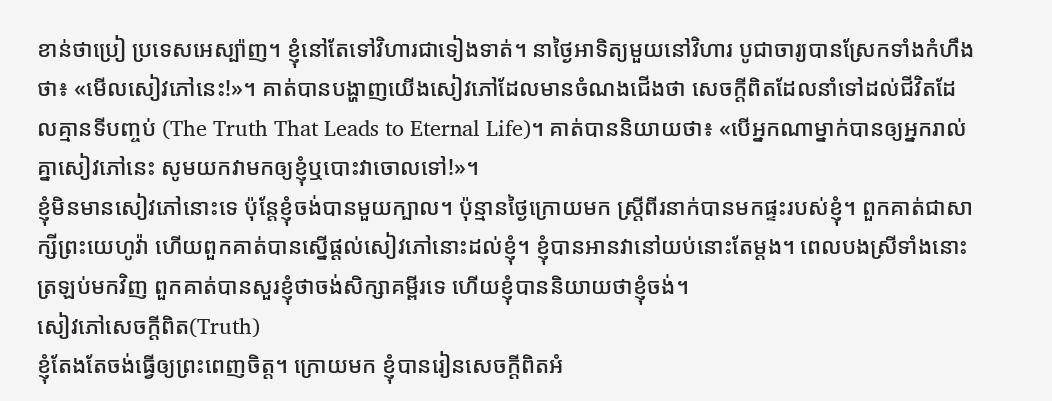ខាន់ថាប្រៀ ប្រទេសអេស្ប៉ាញ។ ខ្ញុំនៅតែទៅវិហារជាទៀងទាត់។ នាថ្ងៃអាទិត្យមួយនៅវិហារ បូជាចារ្យបានស្រែកទាំងកំហឹងថា៖ «មើលសៀវភៅនេះ!»។ គាត់បានបង្ហាញយើងសៀវភៅដែលមានចំណងជើងថា សេចក្ដីពិតដែលនាំទៅដល់ជីវិតដែលគ្មានទីបញ្ចប់ (The Truth That Leads to Eternal Life)។ គាត់បាននិយាយថា៖ «បើអ្នកណាម្នាក់បានឲ្យអ្នករាល់គ្នាសៀវភៅនេះ សូមយកវាមកឲ្យខ្ញុំឬបោះវាចោលទៅ!»។
ខ្ញុំមិនមានសៀវភៅនោះទេ ប៉ុន្តែខ្ញុំចង់បានមួយក្បាល។ ប៉ុន្មានថ្ងៃក្រោយមក ស្ត្រីពីរនាក់បានមកផ្ទះរបស់ខ្ញុំ។ ពួកគាត់ជាសាក្សីព្រះយេហូវ៉ា ហើយពួកគាត់បានស្នើផ្ដល់សៀវភៅនោះដល់ខ្ញុំ។ ខ្ញុំបានអានវានៅយប់នោះតែម្ដង។ ពេលបងស្រីទាំងនោះត្រឡប់មកវិញ ពួកគាត់បានសួរខ្ញុំថាចង់សិក្សាគម្ពីរទេ ហើយខ្ញុំបាននិយាយថាខ្ញុំចង់។
សៀវភៅសេចក្ដីពិត(Truth)
ខ្ញុំតែងតែចង់ធ្វើឲ្យព្រះពេញចិត្ត។ ក្រោយមក ខ្ញុំបានរៀនសេចក្ដីពិតអំ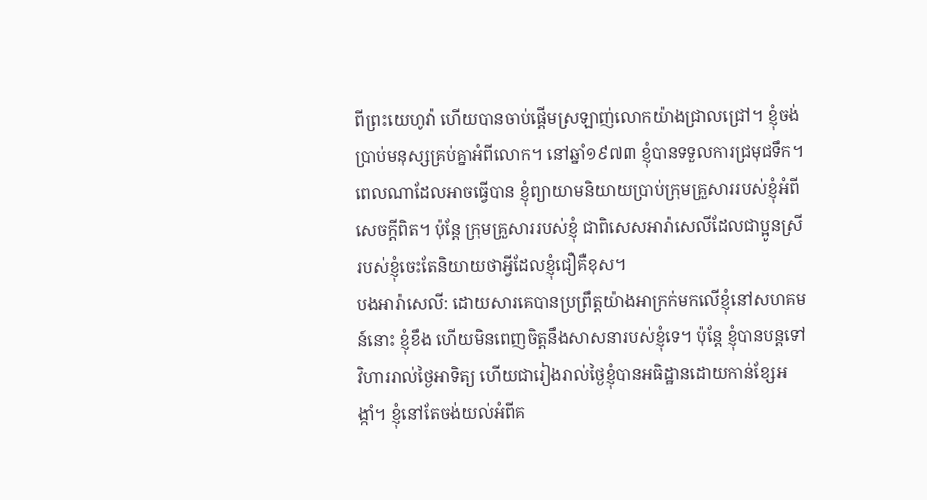ពីព្រះយេហូវ៉ា ហើយបានចាប់ផ្ដើមស្រឡាញ់លោកយ៉ាងជ្រាលជ្រៅ។ ខ្ញុំចង់ប្រាប់មនុស្សគ្រប់គ្នាអំពីលោក។ នៅឆ្នាំ១៩៧៣ ខ្ញុំបានទទួលការជ្រមុជទឹក។ ពេលណាដែលអាចធ្វើបាន ខ្ញុំព្យាយាមនិយាយប្រាប់ក្រុមគ្រួសាររបស់ខ្ញុំអំពីសេចក្ដីពិត។ ប៉ុន្តែ ក្រុមគ្រួសាររបស់ខ្ញុំ ជាពិសេសអារ៉ាសេលីដែលជាប្អូនស្រីរបស់ខ្ញុំចេះតែនិយាយថាអ្វីដែលខ្ញុំជឿគឺខុស។
បងអារ៉ាសេលី: ដោយសារគេបានប្រព្រឹត្តយ៉ាងអាក្រក់មកលើខ្ញុំនៅសហគមន៍នោះ ខ្ញុំខឹង ហើយមិនពេញចិត្តនឹងសាសនារបស់ខ្ញុំទេ។ ប៉ុន្តែ ខ្ញុំបានបន្តទៅវិហាររាល់ថ្ងៃអាទិត្យ ហើយជារៀងរាល់ថ្ងៃខ្ញុំបានអធិដ្ឋានដោយកាន់ខ្សែអង្កាំ។ ខ្ញុំនៅតែចង់យល់អំពីគ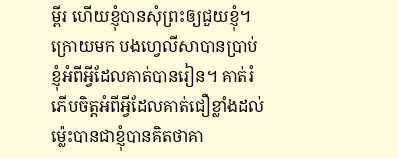ម្ពីរ ហើយខ្ញុំបានសុំព្រះឲ្យជួយខ្ញុំ។ ក្រោយមក បងហ្វេលីសាបានប្រាប់ខ្ញុំអំពីអ្វីដែលគាត់បានរៀន។ គាត់រំភើបចិត្តអំពីអ្វីដែលគាត់ជឿខ្លាំងដល់ម្ល៉េះបានជាខ្ញុំបានគិតថាគា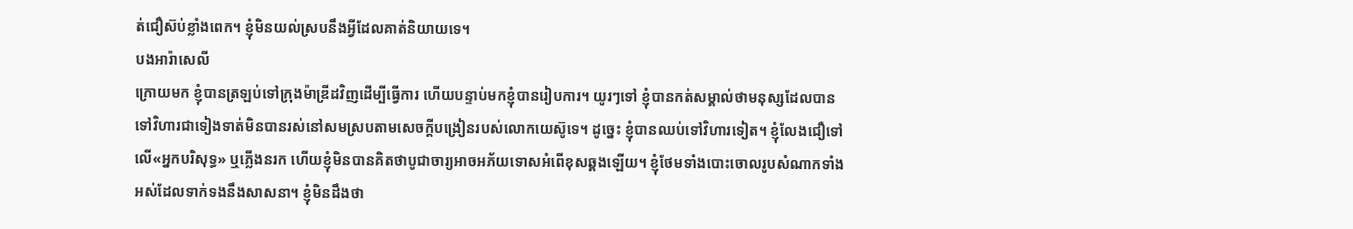ត់ជឿស៊ប់ខ្លាំងពេក។ ខ្ញុំមិនយល់ស្របនឹងអ្វីដែលគាត់និយាយទេ។
បងអារ៉ាសេលី
ក្រោយមក ខ្ញុំបានត្រឡប់ទៅក្រុងម៉ាឌ្រីដវិញដើម្បីធ្វើការ ហើយបន្ទាប់មកខ្ញុំបានរៀបការ។ យូរៗទៅ ខ្ញុំបានកត់សម្គាល់ថាមនុស្សដែលបានទៅវិហារជាទៀងទាត់មិនបានរស់នៅសមស្របតាមសេចក្ដីបង្រៀនរបស់លោកយេស៊ូទេ។ ដូច្នេះ ខ្ញុំបានឈប់ទៅវិហារទៀត។ ខ្ញុំលែងជឿទៅលើ«អ្នកបរិសុទ្ធ» ឬភ្លើងនរក ហើយខ្ញុំមិនបានគិតថាបូជាចារ្យអាចអភ័យទោសអំពើខុសឆ្គងឡើយ។ ខ្ញុំថែមទាំងបោះចោលរូបសំណាកទាំងអស់ដែលទាក់ទងនឹងសាសនា។ ខ្ញុំមិនដឹងថា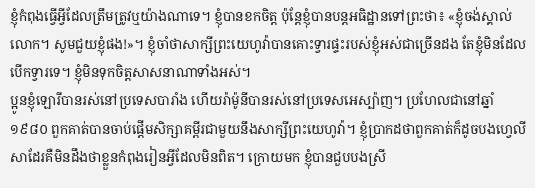ខ្ញុំកំពុងធ្វើអ្វីដែលត្រឹមត្រូវឬយ៉ាងណាទេ។ ខ្ញុំបានខកចិត្ត ប៉ុន្តែខ្ញុំបានបន្តអធិដ្ឋានទៅព្រះថា៖ «ខ្ញុំចង់ស្គាល់លោក។ សូមជួយខ្ញុំផង!»។ ខ្ញុំចាំថាសាក្សីព្រះយេហូវ៉ាបានគោះទ្វារផ្ទះរបស់ខ្ញុំអស់ជាច្រើនដង តែខ្ញុំមិនដែលបើកទ្វារទេ។ ខ្ញុំមិនទុកចិត្តសាសនាណាទាំងអស់។
ប្អូនខ្ញុំឡោរីបានរស់នៅប្រទេសបារាំង ហើយរ៉ាម៉ូនីបានរស់នៅប្រទេសអេស្ប៉ាញ។ ប្រហែលជានៅឆ្នាំ១៩៨០ ពួកគាត់បានចាប់ផ្ដើមសិក្សាគម្ពីរជាមួយនឹងសាក្សីព្រះយេហូវ៉ា។ ខ្ញុំប្រាកដថាពួកគាត់ក៏ដូចបងហ្វេលីសាដែរគឺមិនដឹងថាខ្លួនកំពុងរៀនអ្វីដែលមិនពិត។ ក្រោយមក ខ្ញុំបានជួបបងស្រី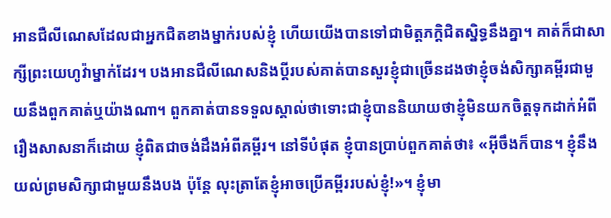អានជឺលីណេសដែលជាអ្នកជិតខាងម្នាក់របស់ខ្ញុំ ហើយយើងបានទៅជាមិត្តភក្ដិជិតស្និទ្ធនឹងគ្នា។ គាត់ក៏ជាសាក្សីព្រះយេហូវ៉ាម្នាក់ដែរ។ បងអានជឺលីណេសនិងប្ដីរបស់គាត់បានសួរខ្ញុំជាច្រើនដងថាខ្ញុំចង់សិក្សាគម្ពីរជាមួយនឹងពួកគាត់ឬយ៉ាងណា។ ពួកគាត់បានទទួលស្គាល់ថាទោះជាខ្ញុំបាននិយាយថាខ្ញុំមិនយកចិត្តទុកដាក់អំពីរឿងសាសនាក៏ដោយ ខ្ញុំពិតជាចង់ដឹងអំពីគម្ពីរ។ នៅទីបំផុត ខ្ញុំបានប្រាប់ពួកគាត់ថា៖ «អ៊ីចឹងក៏បាន។ ខ្ញុំនឹងយល់ព្រមសិក្សាជាមួយនឹងបង ប៉ុន្តែ លុះត្រាតែខ្ញុំអាចប្រើគម្ពីររបស់ខ្ញុំ!»។ ខ្ញុំមា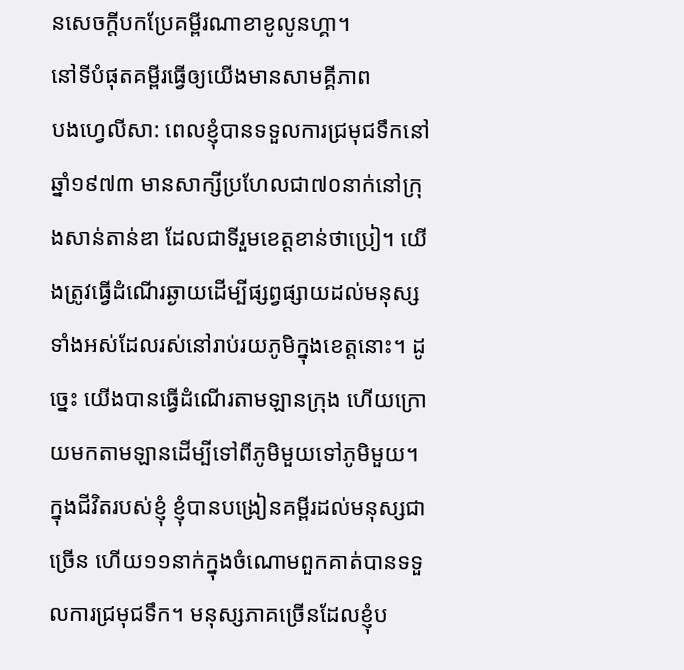នសេចក្ដីបកប្រែគម្ពីរណាខាខូលូនហ្គា។
នៅទីបំផុតគម្ពីរធ្វើឲ្យយើងមានសាមគ្គីភាព
បងហ្វេលីសា: ពេលខ្ញុំបានទទួលការជ្រមុជទឹកនៅឆ្នាំ១៩៧៣ មានសាក្សីប្រហែលជា៧០នាក់នៅក្រុងសាន់តាន់ឌា ដែលជាទីរួមខេត្តខាន់ថាប្រៀ។ យើងត្រូវធ្វើដំណើរឆ្ងាយដើម្បីផ្សព្វផ្សាយដល់មនុស្សទាំងអស់ដែលរស់នៅរាប់រយភូមិក្នុងខេត្តនោះ។ ដូច្នេះ យើងបានធ្វើដំណើរតាមឡានក្រុង ហើយក្រោយមកតាមឡានដើម្បីទៅពីភូមិមួយទៅភូមិមួយ។
ក្នុងជីវិតរបស់ខ្ញុំ ខ្ញុំបានបង្រៀនគម្ពីរដល់មនុស្សជាច្រើន ហើយ១១នាក់ក្នុងចំណោមពួកគាត់បានទទួលការជ្រមុជទឹក។ មនុស្សភាគច្រើនដែលខ្ញុំប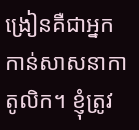ង្រៀនគឺជាអ្នកកាន់សាសនាកាតូលិក។ ខ្ញុំត្រូវ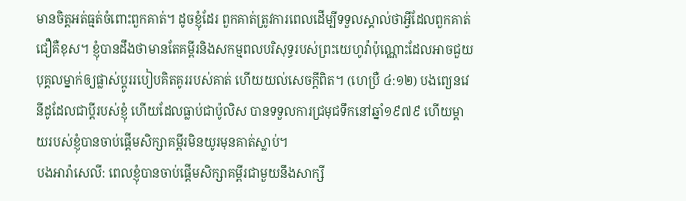មានចិត្តអត់ធ្មត់ចំពោះពួកគាត់។ ដូចខ្ញុំដែរ ពួកគាត់ត្រូវការពេលដើម្បីទទួលស្គាល់ថាអ្វីដែលពួកគាត់ជឿគឺខុស។ ខ្ញុំបានដឹងថាមានតែគម្ពីរនិងសកម្មពលបរិសុទ្ធរបស់ព្រះយេហូវ៉ាប៉ុណ្ណោះដែលអាចជួយបុគ្គលម្នាក់ឲ្យផ្លាស់ប្ដូររបៀបគិតគូររបស់គាត់ ហើយយល់សេចក្ដីពិត។ (ហេប្រឺ ៤:១២) បងព្យេនវេនីដូដែលជាប្ដីរបស់ខ្ញុំ ហើយដែលធ្លាប់ជាប៉ូលិស បានទទួលការជ្រមុជទឹកនៅឆ្នាំ១៩៧៩ ហើយម្ដាយរបស់ខ្ញុំបានចាប់ផ្ដើមសិក្សាគម្ពីរមិនយូរមុនគាត់ស្លាប់។
បងអារ៉ាសេលី: ពេលខ្ញុំបានចាប់ផ្ដើមសិក្សាគម្ពីរជាមួយនឹងសាក្សី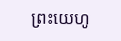ព្រះយេហូ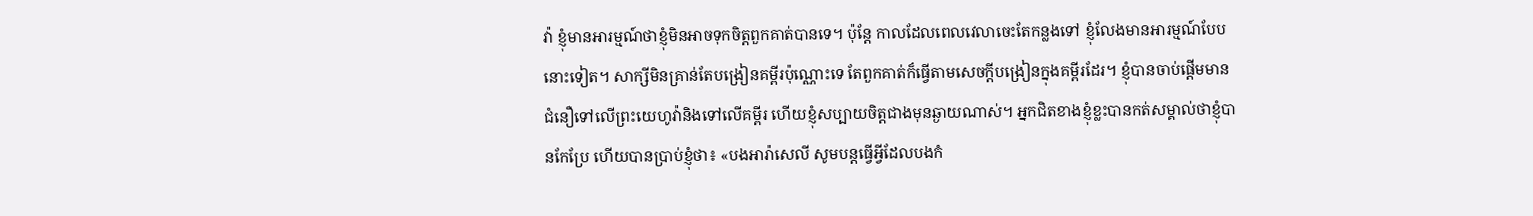វ៉ា ខ្ញុំមានអារម្មណ៍ថាខ្ញុំមិនអាចទុកចិត្តពួកគាត់បានទេ។ ប៉ុន្តែ កាលដែលពេលវេលាចេះតែកន្លងទៅ ខ្ញុំលែងមានអារម្មណ៍បែបនោះទៀត។ សាក្សីមិនគ្រាន់តែបង្រៀនគម្ពីរប៉ុណ្ណោះទេ តែពួកគាត់ក៏ធ្វើតាមសេចក្ដីបង្រៀនក្នុងគម្ពីរដែរ។ ខ្ញុំបានចាប់ផ្ដើមមានជំនឿទៅលើព្រះយេហូវ៉ានិងទៅលើគម្ពីរ ហើយខ្ញុំសប្បាយចិត្តជាងមុនឆ្ងាយណាស់។ អ្នកជិតខាងខ្ញុំខ្លះបានកត់សម្គាល់ថាខ្ញុំបានកែប្រែ ហើយបានប្រាប់ខ្ញុំថា៖ «បងអារ៉ាសេលី សូមបន្តធ្វើអ្វីដែលបងកំ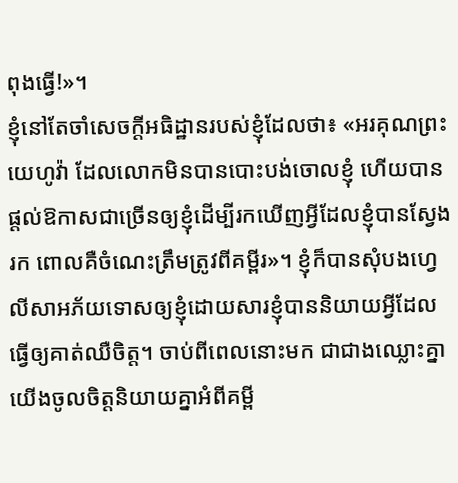ពុងធ្វើ!»។
ខ្ញុំនៅតែចាំសេចក្ដីអធិដ្ឋានរបស់ខ្ញុំដែលថា៖ «អរគុណព្រះយេហូវ៉ា ដែលលោកមិនបានបោះបង់ចោលខ្ញុំ ហើយបានផ្ដល់ឱកាសជាច្រើនឲ្យខ្ញុំដើម្បីរកឃើញអ្វីដែលខ្ញុំបានស្វែងរក ពោលគឺចំណេះត្រឹមត្រូវពីគម្ពីរ»។ ខ្ញុំក៏បានសុំបងហ្វេលីសាអភ័យទោសឲ្យខ្ញុំដោយសារខ្ញុំបាននិយាយអ្វីដែលធ្វើឲ្យគាត់ឈឺចិត្ត។ ចាប់ពីពេលនោះមក ជាជាងឈ្លោះគ្នា យើងចូលចិត្តនិយាយគ្នាអំពីគម្ពី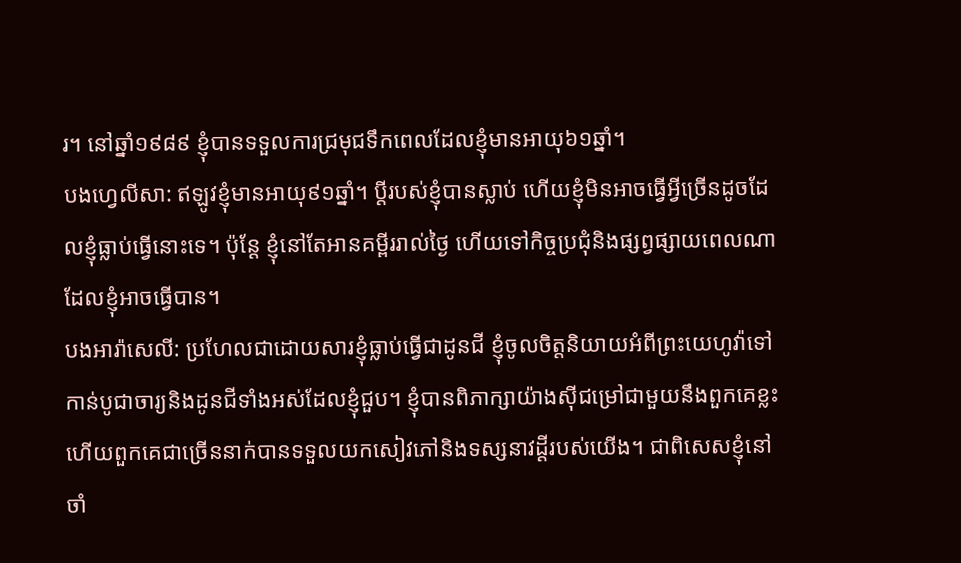រ។ នៅឆ្នាំ១៩៨៩ ខ្ញុំបានទទួលការជ្រមុជទឹកពេលដែលខ្ញុំមានអាយុ៦១ឆ្នាំ។
បងហ្វេលីសា: ឥឡូវខ្ញុំមានអាយុ៩១ឆ្នាំ។ ប្ដីរបស់ខ្ញុំបានស្លាប់ ហើយខ្ញុំមិនអាចធ្វើអ្វីច្រើនដូចដែលខ្ញុំធ្លាប់ធ្វើនោះទេ។ ប៉ុន្តែ ខ្ញុំនៅតែអានគម្ពីររាល់ថ្ងៃ ហើយទៅកិច្ចប្រជុំនិងផ្សព្វផ្សាយពេលណាដែលខ្ញុំអាចធ្វើបាន។
បងអារ៉ាសេលី: ប្រហែលជាដោយសារខ្ញុំធ្លាប់ធ្វើជាដូនជី ខ្ញុំចូលចិត្តនិយាយអំពីព្រះយេហូវ៉ាទៅកាន់បូជាចារ្យនិងដូនជីទាំងអស់ដែលខ្ញុំជួប។ ខ្ញុំបានពិភាក្សាយ៉ាងស៊ីជម្រៅជាមួយនឹងពួកគេខ្លះ ហើយពួកគេជាច្រើននាក់បានទទួលយកសៀវភៅនិងទស្សនាវដ្ដីរបស់យើង។ ជាពិសេសខ្ញុំនៅចាំ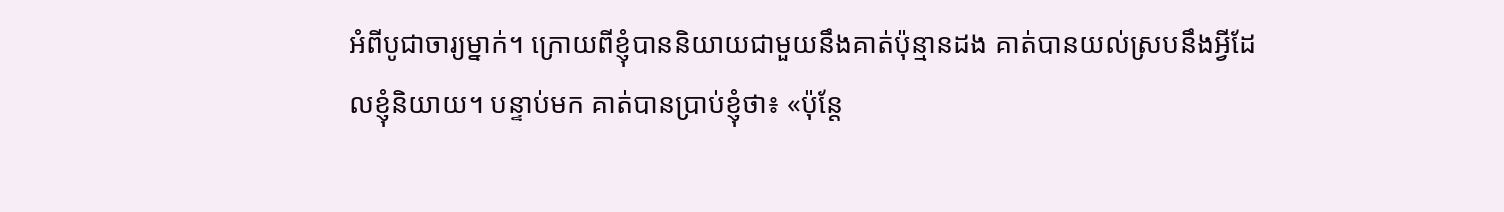អំពីបូជាចារ្យម្នាក់។ ក្រោយពីខ្ញុំបាននិយាយជាមួយនឹងគាត់ប៉ុន្មានដង គាត់បានយល់ស្របនឹងអ្វីដែលខ្ញុំនិយាយ។ បន្ទាប់មក គាត់បានប្រាប់ខ្ញុំថា៖ «ប៉ុន្តែ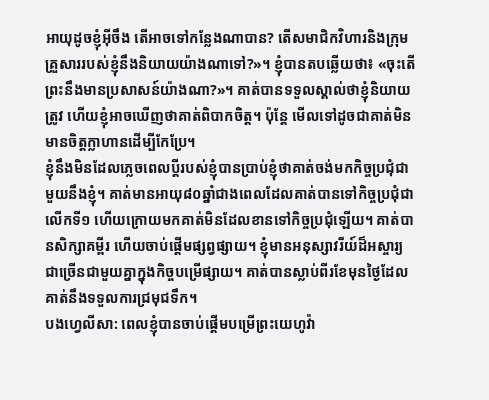អាយុដូចខ្ញុំអ៊ីចឹង តើអាចទៅកន្លែងណាបាន? តើសមាជិកវិហារនិងក្រុមគ្រួសាររបស់ខ្ញុំនឹងនិយាយយ៉ាងណាទៅ?»។ ខ្ញុំបានតបឆ្លើយថា៖ «ចុះតើព្រះនឹងមានប្រសាសន៍យ៉ាងណា?»។ គាត់បានទទួលស្គាល់ថាខ្ញុំនិយាយត្រូវ ហើយខ្ញុំអាចឃើញថាគាត់ពិបាកចិត្ត។ ប៉ុន្តែ មើលទៅដូចជាគាត់មិនមានចិត្តក្លាហានដើម្បីកែប្រែ។
ខ្ញុំនឹងមិនដែលភ្លេចពេលប្ដីរបស់ខ្ញុំបានប្រាប់ខ្ញុំថាគាត់ចង់មកកិច្ចប្រជុំជាមួយនឹងខ្ញុំ។ គាត់មានអាយុ៨០ឆ្នាំជាងពេលដែលគាត់បានទៅកិច្ចប្រជុំជាលើកទី១ ហើយក្រោយមកគាត់មិនដែលខានទៅកិច្ចប្រជុំឡើយ។ គាត់បានសិក្សាគម្ពីរ ហើយចាប់ផ្ដើមផ្សព្វផ្សាយ។ ខ្ញុំមានអនុស្សាវរីយ៍ដ៏អស្ចារ្យជាច្រើនជាមួយគ្នាក្នុងកិច្ចបម្រើផ្សាយ។ គាត់បានស្លាប់ពីរខែមុនថ្ងៃដែលគាត់នឹងទទួលការជ្រមុជទឹក។
បងហ្វេលីសា: ពេលខ្ញុំបានចាប់ផ្ដើមបម្រើព្រះយេហូវ៉ា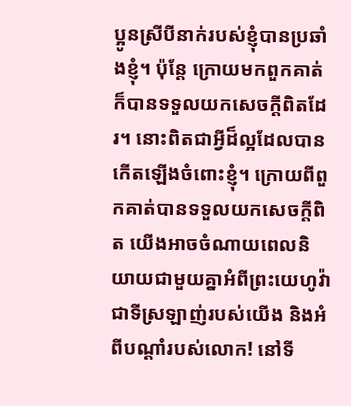ប្អូនស្រីបីនាក់របស់ខ្ញុំបានប្រឆាំងខ្ញុំ។ ប៉ុន្តែ ក្រោយមកពួកគាត់ក៏បានទទួលយកសេចក្ដីពិតដែរ។ នោះពិតជាអ្វីដ៏ល្អដែលបានកើតឡើងចំពោះខ្ញុំ។ ក្រោយពីពួកគាត់បានទទួលយកសេចក្ដីពិត យើងអាចចំណាយពេលនិយាយជាមួយគ្នាអំពីព្រះយេហូវ៉ាជាទីស្រឡាញ់របស់យើង និងអំពីបណ្ដាំរបស់លោក! នៅទី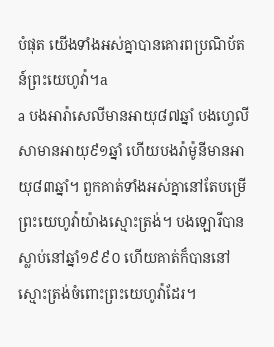បំផុត យើងទាំងអស់គ្នាបានគោរពប្រណិប័តន៍ព្រះយេហូវ៉ា។a
a បងអារ៉ាសេលីមានអាយុ៨៧ឆ្នាំ បងហ្វេលីសាមានអាយុ៩១ឆ្នាំ ហើយបងរ៉ាម៉ូនីមានអាយុ៨៣ឆ្នាំ។ ពួកគាត់ទាំងអស់គ្នានៅតែបម្រើព្រះយេហូវ៉ាយ៉ាងស្មោះត្រង់។ បងឡោរីបានស្លាប់នៅឆ្នាំ១៩៩០ ហើយគាត់ក៏បាននៅស្មោះត្រង់ចំពោះព្រះយេហូវ៉ាដែរ។